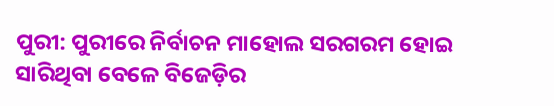ପୁରୀ: ପୁରୀରେ ନିର୍ବାଚନ ମାହୋଲ ସରଗରମ ହୋଇ ସାରିଥିବା ବେଳେ ବିଜେଡ଼ିର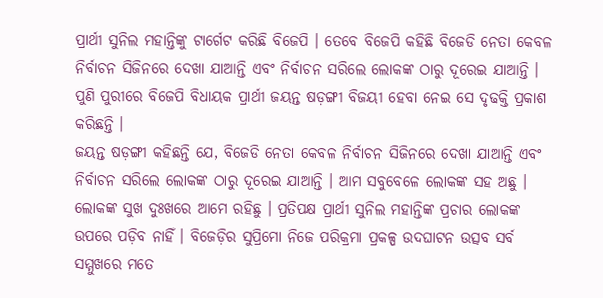ପ୍ରାର୍ଥୀ ସୁନିଲ ମହାନ୍ତିଙ୍କୁ ଟାର୍ଗେଟ କରିଛି ବିଜେପି । ତେବେ ବିଜେପି କହିଛି ବିଜେଡି ନେତା କେବଳ ନିର୍ବାଚନ ସିଜିନରେ ଦେଖା ଯାଆନ୍ତି ଏବଂ ନିର୍ବାଚନ ସରିଲେ ଲୋକଙ୍କ ଠାରୁ ଦୂରେଇ ଯାଆନ୍ତି । ପୁଣି ପୁରୀରେ ବିଜେପି ବିଧାୟକ ପ୍ରାର୍ଥୀ ଜୟନ୍ତ ଷଡ଼ଙ୍ଗୀ ବିଜୟୀ ହେବା ନେଇ ସେ ଦୃଢକ୍ତି ପ୍ରକାଶ କରିଛନ୍ତି ।
ଜୟନ୍ତ ଷଡ଼ଙ୍ଗୀ କହିଛନ୍ତି ଯେ, ବିଜେଡି ନେତା କେବଳ ନିର୍ବାଚନ ସିଜିନରେ ଦେଖା ଯାଆନ୍ତି ଏବଂ ନିର୍ବାଚନ ସରିଲେ ଲୋକଙ୍କ ଠାରୁ ଦୂରେଇ ଯାଆନ୍ତି । ଆମ ସବୁବେଳେ ଲୋକଙ୍କ ସହ ଅଛୁ । ଲୋକଙ୍କ ସୁଖ ଦୁଃଖରେ ଆମେ ରହିଛୁ । ପ୍ରତିପକ୍ଷ ପ୍ରାର୍ଥୀ ସୁନିଲ ମହାନ୍ତିଙ୍କ ପ୍ରଚାର ଲୋକଙ୍କ ଉପରେ ପଡ଼ିବ ନାହିଁ । ବିଜେଡ଼ିର ସୁପ୍ରିମୋ ନିଜେ ପରିକ୍ରମା ପ୍ରକଳ୍ପ ଉଦଘାଟନ ଉତ୍ସବ ସର୍ବ ସମ୍ମୁଖରେ ମତେ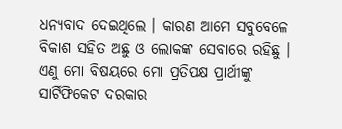ଧନ୍ୟବାଦ ଦେଇଥିଲେ । କାରଣ ଆମେ ସବୁବେଳେ ବିକାଶ ସହିତ ଅଛୁ ଓ ଲୋକଙ୍କ ସେବାରେ ରହିଛୁ । ଏଣୁ ମୋ ବିଷୟରେ ମୋ ପ୍ରତିପକ୍ଷ ପ୍ରାର୍ଥୀଙ୍କୁ ସାର୍ଟିଫିକେଟ ଦରକାର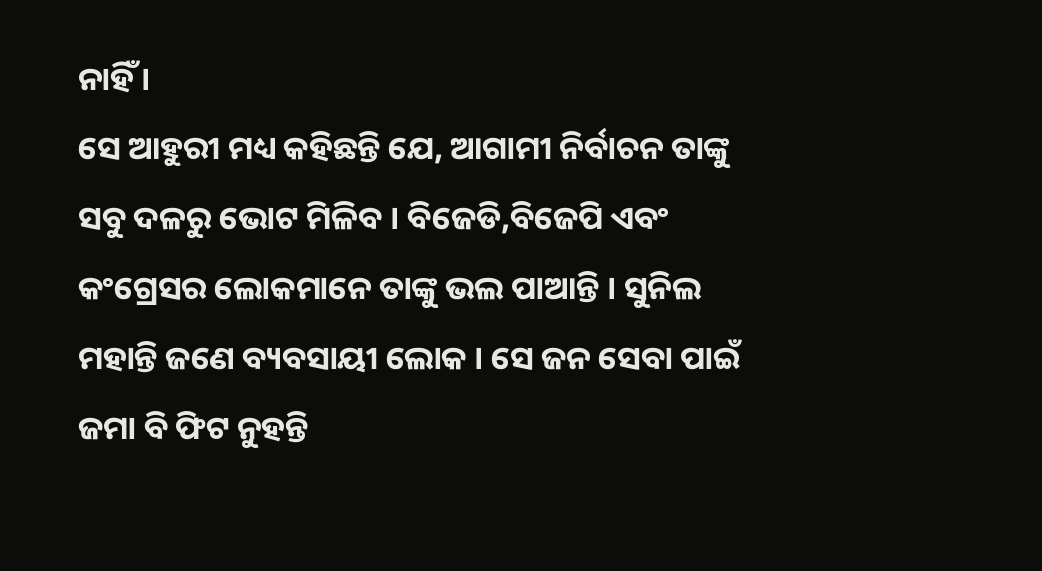ନାହିଁ ।
ସେ ଆହୁରୀ ମଧ୍ୟ କହିଛନ୍ତି ଯେ, ଆଗାମୀ ନିର୍ବାଚନ ତାଙ୍କୁ ସବୁ ଦଳରୁ ଭୋଟ ମିଳିବ । ବିଜେଡି,ବିଜେପି ଏବଂ କଂଗ୍ରେସର ଲୋକମାନେ ତାଙ୍କୁ ଭଲ ପାଆନ୍ତି । ସୁନିଲ ମହାନ୍ତି ଜଣେ ବ୍ୟବସାୟୀ ଲୋକ । ସେ ଜନ ସେବା ପାଇଁ ଜମା ବି ଫିଟ ନୁହନ୍ତି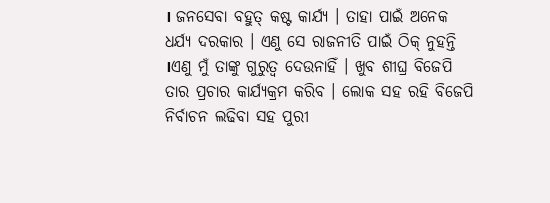। ଜନସେବା ବହୁତ୍ କଷ୍ଟ କାର୍ଯ୍ୟ । ତାହା ପାଇଁ ଅନେକ ଧର୍ଯ୍ୟ ଦରକାର । ଏଣୁ ସେ ରାଜନୀତି ପାଇଁ ଠିକ୍ ନୁହନ୍ତି ।ଏଣୁ ମୁଁ ତାଙ୍କୁ ଗୁରୁତ୍ଵ ଦେଉନାହିଁ । ଖୁବ ଶୀଘ୍ର ବିଜେପି ତାର ପ୍ରଚାର କାର୍ଯ୍ୟକ୍ରମ କରିବ । ଲୋକ ସହ ରହି ବିଜେପି ନିର୍ବାଚନ ଲଢିବା ସହ ପୁରୀ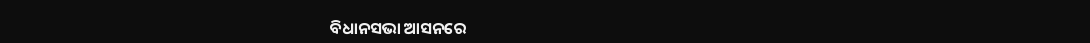ବିଧାନସଭା ଆସନରେ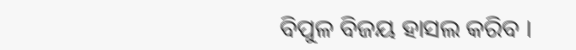ବିପୁଳ ବିଜୟ ହାସଲ କରିବ ।